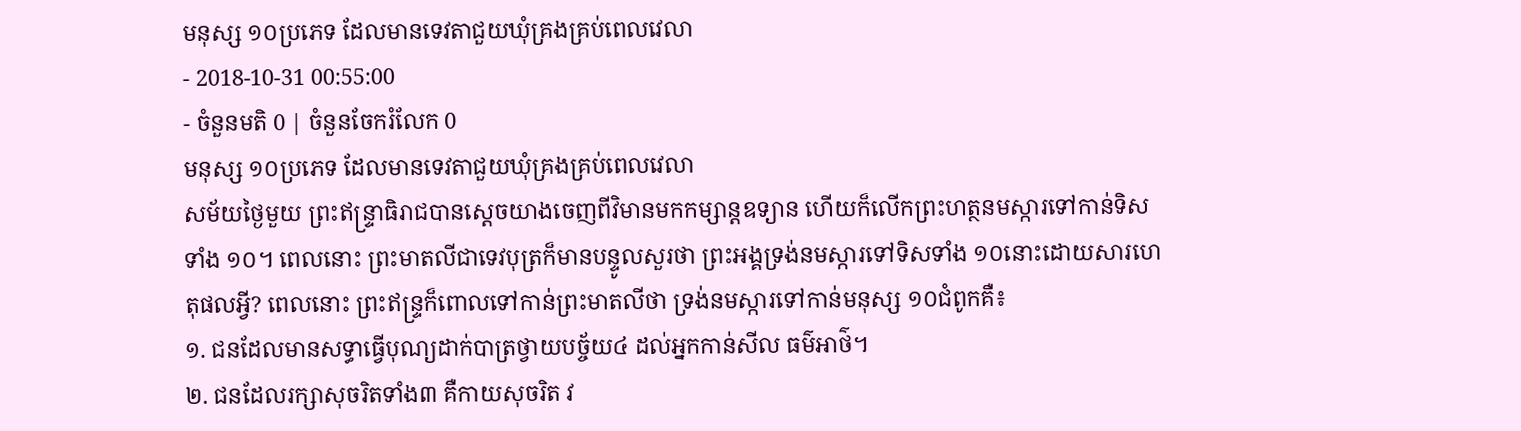មនុស្ស ១០ប្រភេទ ដែលមានទេវតាជួយឃុំគ្រងគ្រប់ពេលវេលា
- 2018-10-31 00:55:00
- ចំនួនមតិ 0 | ចំនួនចែករំលែក 0
មនុស្ស ១០ប្រភេទ ដែលមានទេវតាជួយឃុំគ្រងគ្រប់ពេលវេលា
សម័យថ្ងៃមួយ ព្រះឥន្ទ្រាធិរាជបានស្ដេចយាងចេញពីវិមានមកកម្សាន្តឧទ្យាន ហើយក៏លើកព្រះហត្ថនមស្ការទៅកាន់ទិសទាំង ១០។ ពេលនោះ ព្រះមាតលីជាទេវបុត្រក៏មានបន្ទូលសួរថា ព្រះអង្គទ្រង់នមស្ការទៅទិសទាំង ១០នោះដោយសារហេតុផលអ្វី? ពេលនោះ ព្រះឥន្ទ្រក៏ពោលទៅកាន់ព្រះមាតលីថា ទ្រង់នមស្ការទៅកាន់មនុស្ស ១០ជំពូកគឺ៖
១. ជនដែលមានសទ្ធាធ្វើបុណ្យដាក់បាត្រថ្វាយបច្ច័យ៤ ដល់អ្នកកាន់សីល ធម៌អាថ៌។
២. ជនដែលរក្សាសុចរិតទាំង៣ គឺកាយសុចរិត វ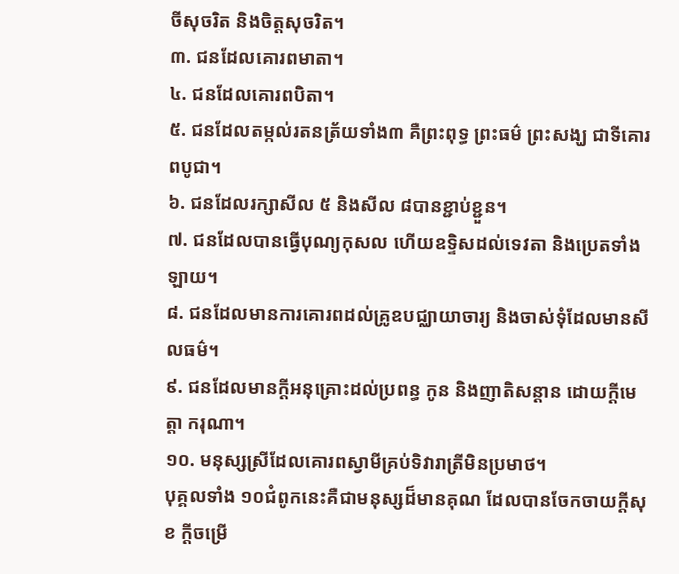ចីសុចរិត និងចិត្តសុចរិត។
៣. ជនដែលគោរពមាតា។
៤. ជនដែលគោរពបិតា។
៥. ជនដែលតម្កល់រតនត្រ័យទាំង៣ គឺព្រះពុទ្ធ ព្រះធម៌ ព្រះសង្ឃ ជាទីគោរពបូជា។
៦. ជនដែលរក្សាសីល ៥ និងសីល ៨បានខ្ជាប់ខ្ជួន។
៧. ជនដែលបានធ្វើបុណ្យកុសល ហើយឧទ្ទិសដល់ទេវតា និងប្រេតទាំងឡាយ។
៨. ជនដែលមានការគោរពដល់គ្រូឧបជ្ឈាយាចារ្យ និងចាស់ទុំដែលមានសីលធម៌។
៩. ជនដែលមានក្ដីអនុគ្រោះដល់ប្រពន្ធ កូន និងញាតិសន្ដាន ដោយក្ដីមេត្តា ករុណា។
១០. មនុស្សស្រីដែលគោរពស្វាមីគ្រប់ទិវារាត្រីមិនប្រមាថ។
បុគ្គលទាំង ១០ជំពូកនេះគឺជាមនុស្សដ៏មានគុណ ដែលបានចែកចាយក្ដីសុខ ក្ដីចម្រើ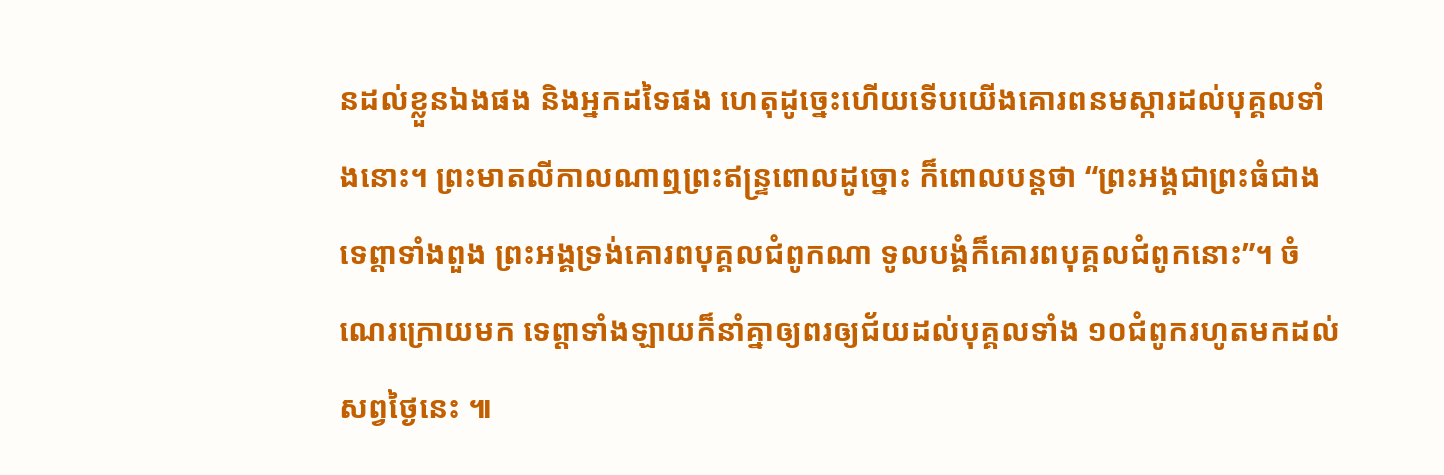នដល់ខ្លួនឯងផង និងអ្នកដទៃផង ហេតុដូច្នេះហើយទើបយើងគោរពនមស្ការដល់បុគ្គលទាំងនោះ។ ព្រះមាតលីកាលណាឮព្រះឥន្ទ្រពោលដូច្នោះ ក៏ពោលបន្តថា “ព្រះអង្គជាព្រះធំជាងទេព្តាទាំងពួង ព្រះអង្គទ្រង់គោរពបុគ្គលជំពូកណា ទូលបង្គំក៏គោរពបុគ្គលជំពូកនោះ”។ ចំណេរក្រោយមក ទេព្តាទាំងឡាយក៏នាំគ្នាឲ្យពរឲ្យជ័យដល់បុគ្គលទាំង ១០ជំពូករហូតមកដល់សព្វថ្ងៃនេះ ៕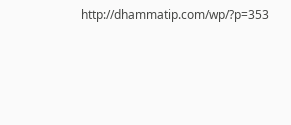http://dhammatip.com/wp/?p=353